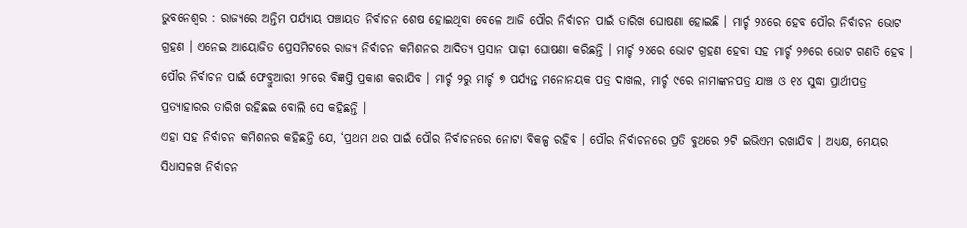ଭୁବନେଶ୍ୱର : ରାଜ୍ୟରେ ଅନ୍ତିମ ପର୍ଯ୍ୟାୟ ପଞ୍ଚାୟତ ନିର୍ବାଚନ ଶେଷ ହୋଇଥିବା ବେଳେ ଆଜି ପୌର ନିର୍ବାଚନ ପାଇଁ ତାରିଖ ଘୋଷଣା ହୋଇଛି । ମାର୍ଚ୍ଚ ୨୪ରେ ହେବ ପୌର ନିର୍ବାଚନ ଭୋଟ ଗ୍ରହଣ । ଏନେଇ ଆୟୋଜିତ ପ୍ରେସମିଟରେ ରାଜ୍ୟ ନିର୍ବାଚନ କମିଶନର ଆଦିତ୍ୟ ପ୍ରସାନ ପାଢ଼ୀ ଘୋଷଣା କରିଛନ୍ତି । ମାର୍ଚ୍ଚ ୨୪ରେ ଭୋଟ ଗ୍ରହଣ ହେବା ସହ ମାର୍ଚ୍ଚ ୨୬ରେ ଭୋଟ ଗଣତି ହେବ । ପୌର ନିର୍ବାଚନ ପାଇଁ ଫେବ୍ରୁଆରୀ ୨୮ରେ ବିଜ୍ଞପ୍ତି ପ୍ରକାଶ କରାଯିବ । ମାର୍ଚ୍ଚ ୨ରୁ ମାର୍ଚ୍ଚ ୭ ପର୍ଯ୍ୟନ୍ତ ମନୋନୟକ ପତ୍ର ଦାଖଲ, ମାର୍ଚ୍ଚ ୯ରେ ନାମାଙ୍କନପତ୍ର ଯାଞ୍ଚ ଓ ୧୪ ସୁଦ୍ଧା ପ୍ରାର୍ଥୀପତ୍ର ପ୍ରତ୍ୟାହାରର ତାରିଖ ରହିଛଇ ବୋଲି ସେ କହିଛନ୍ତି ।
ଏହା ସହ ନିର୍ବାଚନ କମିଶନର କହିଛନ୍ତି ଯେ, ‘ପ୍ରଥମ ଥର ପାଇଁ ପୌର ନିର୍ବାଚନରେ ନୋଟା ବିକଳ୍ପ ରହିବ । ପୌର ନିର୍ବାଚନରେ ପ୍ରତି ବୁଥରେ ୨ଟି ଇଭିଏମ ରଖାଯିବ । ଅଧ୍ୟକ୍ଷ, ମେୟର ସିଧାସଳଖ ନିର୍ବାଚନ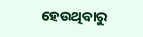ହେଉଥିବାରୁ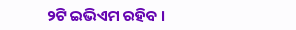୨ଟି ଇଭିଏମ ରହିବ ।